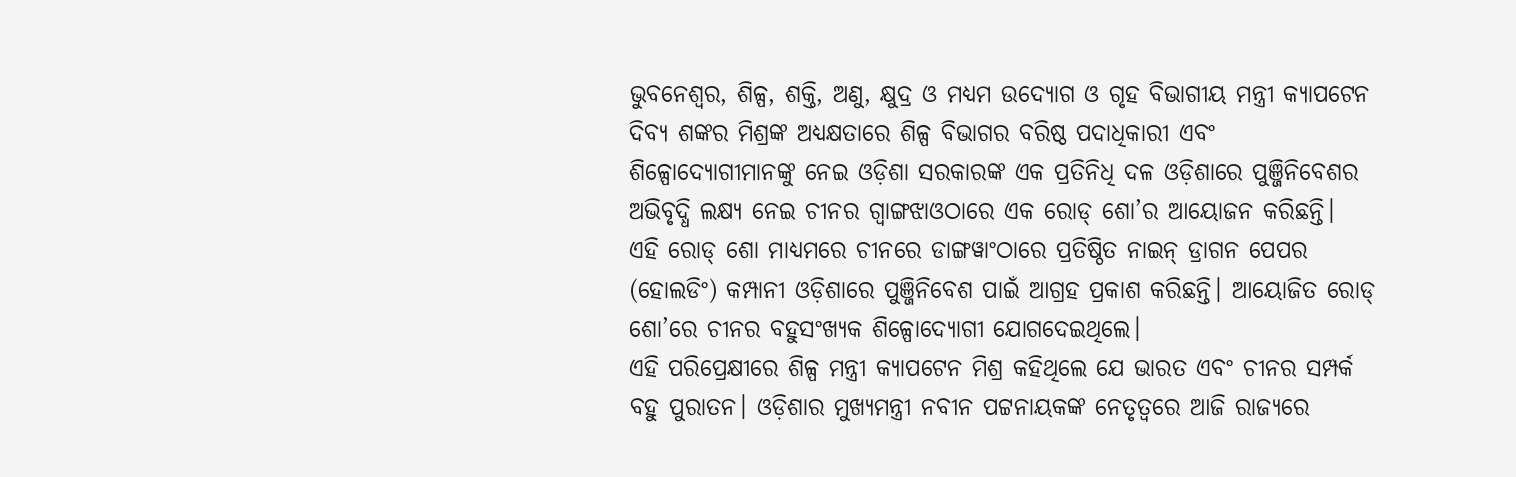ଭୁବନେଶ୍ୱର, ଶିଳ୍ପ, ଶକ୍ତି, ଅଣୁ, କ୍ଷୁଦ୍ର ଓ ମଧ୍ୟମ ଉଦ୍ୟୋଗ ଓ ଗୃହ ବିଭାଗୀୟ ମନ୍ତ୍ରୀ କ୍ୟାପଟେନ ଦିବ୍ୟ ଶଙ୍କର ମିଶ୍ରଙ୍କ ଅଧ୍ୟକ୍ଷତାରେ ଶିଳ୍ପ ବିଭାଗର ବରିଷ୍ଠ ପଦାଧିକାରୀ ଏବଂ ଶିଳ୍ପୋଦ୍ୟୋଗୀମାନଙ୍କୁ ନେଇ ଓଡ଼ିଶା ସରକାରଙ୍କ ଏକ ପ୍ରତିନିଧି ଦଳ ଓଡ଼ିଶାରେ ପୁଞ୍ଜିନିବେଶର ଅଭିବୃଦ୍ଧି ଲକ୍ଷ୍ୟ ନେଇ ଚୀନର ଗ୍ୱାଙ୍ଗଝାଓଠାରେ ଏକ ରୋଡ୍ ଶୋ’ର ଆୟୋଜନ କରିଛନ୍ତି।
ଏହି ରୋଡ୍ ଶୋ ମାଧ୍ୟମରେ ଚୀନରେ ଡାଙ୍ଗୱାଂଠାରେ ପ୍ରତିଷ୍ଠିତ ନାଇନ୍ ଡ୍ରାଗନ ପେପର (ହୋଲଡିଂ) କମ୍ପାନୀ ଓଡ଼ିଶାରେ ପୁଞ୍ଜିନିବେଶ ପାଇଁ ଆଗ୍ରହ ପ୍ରକାଶ କରିଛନ୍ତି। ଆୟୋଜିତ ରୋଡ୍ ଶୋ’ରେ ଚୀନର ବହୁସଂଖ୍ୟକ ଶିଳ୍ପୋଦ୍ୟୋଗୀ ଯୋଗଦେଇଥିଲେ।
ଏହି ପରିପ୍ରେକ୍ଷୀରେ ଶିଳ୍ପ ମନ୍ତ୍ରୀ କ୍ୟାପଟେନ ମିଶ୍ର କହିଥିଲେ ଯେ ଭାରତ ଏବଂ ଚୀନର ସମ୍ପର୍କ ବହୁ ପୁରାତନ। ଓଡ଼ିଶାର ମୁଖ୍ୟମନ୍ତ୍ରୀ ନବୀନ ପଟ୍ଟନାୟକଙ୍କ ନେତୃତ୍ୱରେ ଆଜି ରାଜ୍ୟରେ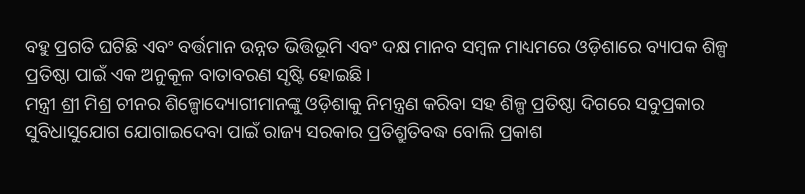ବହୁ ପ୍ରଗତି ଘଟିଛି ଏବଂ ବର୍ତ୍ତମାନ ଉନ୍ନତ ଭିତ୍ତିଭୂମି ଏବଂ ଦକ୍ଷ ମାନବ ସମ୍ବଳ ମାଧ୍ୟମରେ ଓଡ଼ିଶାରେ ବ୍ୟାପକ ଶିଳ୍ପ ପ୍ରତିଷ୍ଠା ପାଇଁ ଏକ ଅନୁକୂଳ ବାତାବରଣ ସୃଷ୍ଟି ହୋଇଛି।
ମନ୍ତ୍ରୀ ଶ୍ରୀ ମିଶ୍ର ଚୀନର ଶିଳ୍ପୋଦ୍ୟୋଗୀମାନଙ୍କୁ ଓଡ଼ିଶାକୁ ନିମନ୍ତ୍ରଣ କରିବା ସହ ଶିଳ୍ପ ପ୍ରତିଷ୍ଠା ଦିଗରେ ସବୁପ୍ରକାର ସୁବିଧାସୁଯୋଗ ଯୋଗାଇଦେବା ପାଇଁ ରାଜ୍ୟ ସରକାର ପ୍ରତିଶ୍ରୁତିବଦ୍ଧ ବୋଲି ପ୍ରକାଶ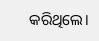କରିଥିଲେ।